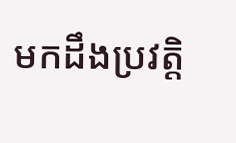មកដឹងប្រវត្តិ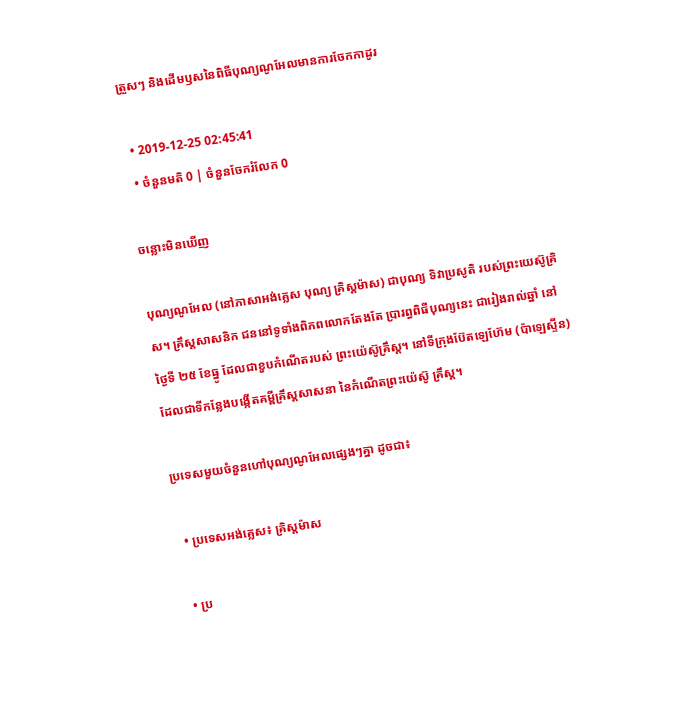ត្រួសៗ និងដើមឫសនៃពិធីបុណ្យណូអែលមានការចែកកាដូរ

  • 2019-12-25 02:45:41
  • ចំនួនមតិ 0 | ចំនួនចែករំលែក 0

ចន្លោះមិនឃើញ

បុណ្យណូអែល (នៅភាសាអង់គ្លេស បុណ្យ គ្រិស្តម៉ាស) ជាបុណ្យ ទិវាប្រសូតិ របស់ព្រះយេស៊ូគ្រិស។ គ្រឹស្តសាសនិក ជននៅទូទាំងពិភពលោកតែងតែ ប្រារព្ធពិធីបុណ្យនេះ ជារៀងរាល់ឆ្នាំ នៅថ្ងៃទី ២៥ ខែធ្នូ ដែលជាខួបកំណើតរបស់ ព្រះយ៉េស៊ូគ្រឹស្ត។ នៅទីក្រុងប៊ែតឡេហ៊ែម (ប៉ាឡេស្ទីន) ដែលជាទីកន្លែងបង្កើតគម្ពីគ្រឹស្តសាសនា នៃកំណើតព្រះយ៉េស៊ូ គ្រឹស្ត។

ប្រទេសមួយចំនួនហៅបុណ្យណូអែលផ្សេងៗគ្នា ដូចជា៖

  • ប្រទេសអង់គ្លេស៖ គ្រិស្ដម៉ាស

  • ប្រ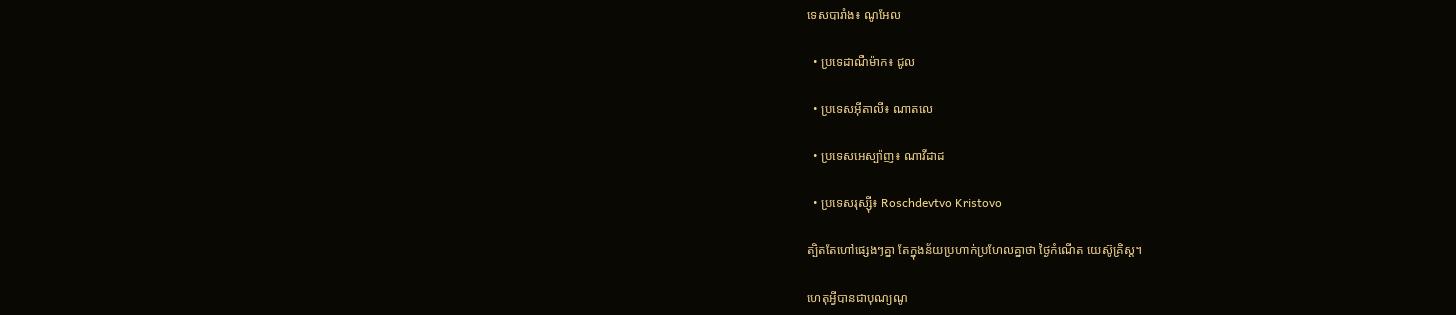ទេសបារាំង៖ ណូអែល

  • ប្រទេដាណឺម៉ាក៖ ជូល

  • ប្រទេសអ៊ីតាលី៖ ណាតលេ

  • ប្រទេសអេស្ប៉ាញ៖ ណាវីដាដ

  • ប្រទេសរុស្ស៊ី៖ Roschdevtvo Kristovo

ត្បិតតែហៅផ្សេងៗគ្នា តែក្នុងន័យប្រហាក់ប្រហែលគ្នាថា ថ្ងៃកំណើត យេស៊ូគ្រិស្ត។

ហេតុអ្វីបានជាបុណ្យណូ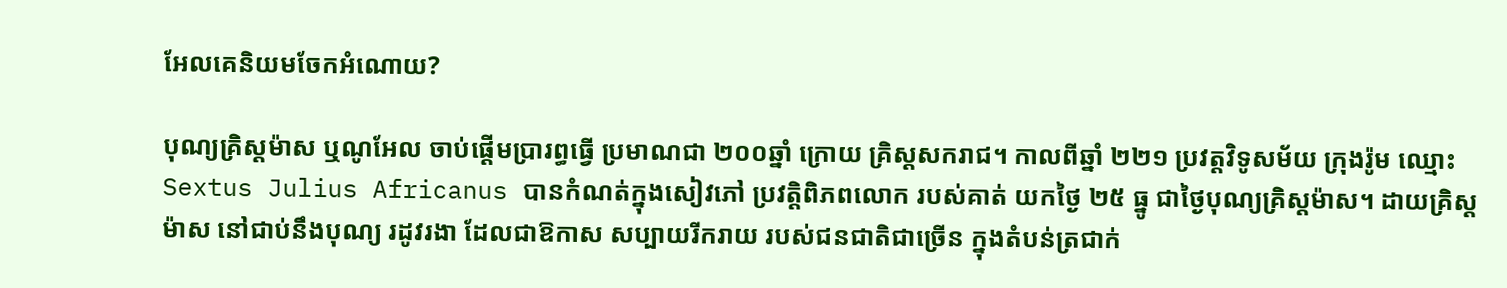អែលគេនិយមចែកអំណោយ?

បុណ្យគ្រិស្តម៉ាស ឬណូអែល ចាប់ផ្តើមប្រារព្ធធ្វើ ប្រមាណជា ២០០ឆ្នាំ ក្រោយ គ្រិស្តសករាជ។ កាលពីឆ្នាំ ២២១ ប្រវត្តវិទូសម័យ ក្រុងរ៉ូម ឈ្មោះ Sextus Julius Africanus បានកំណត់ក្នុងសៀវភៅ ប្រវតិ្តពិភពលោក របស់គាត់ យកថៃ្ង ២៥ ធ្នូ ជាថៃ្ងបុណ្យគ្រិស្តម៉ាស។ ដាយគ្រិស្តម៉ាស នៅជាប់នឹងបុណ្យ រដូវរងា ដែលជាឱកាស សប្បាយរីករាយ របស់ជនជាតិជាច្រើន ក្នុងតំបន់ត្រជាក់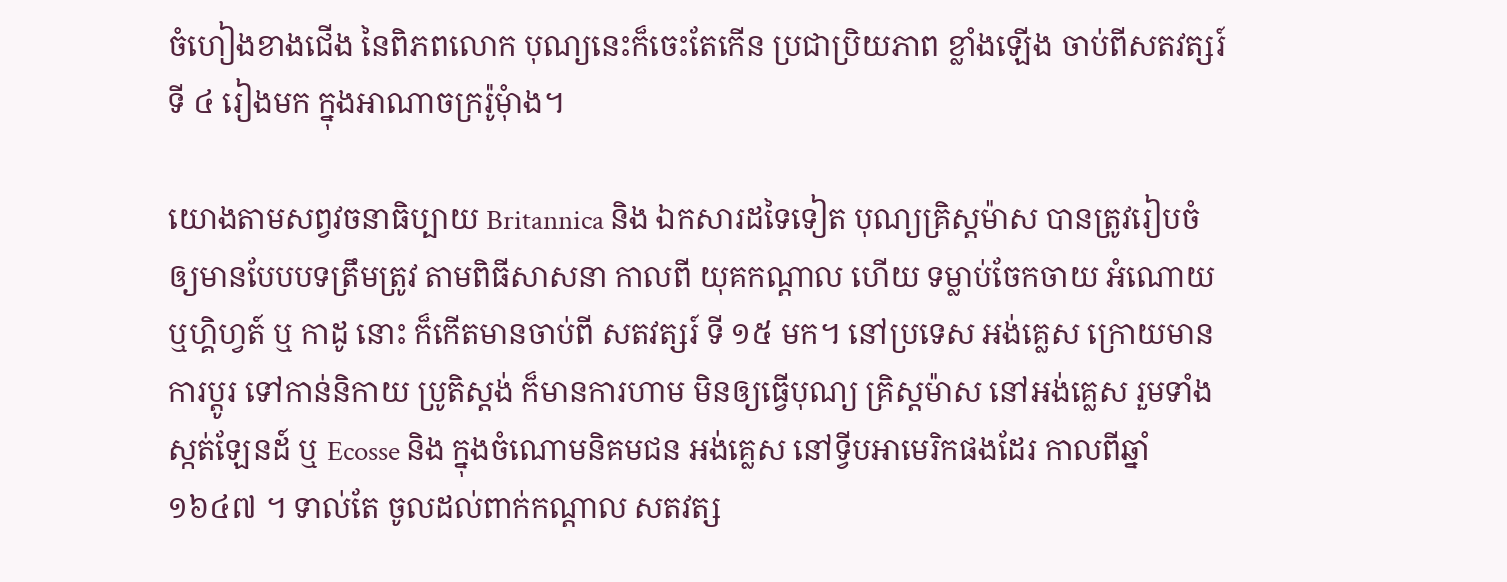ចំហៀងខាងជើង នៃពិភពលោក បុណ្យនេះក៏ចេះតែកើន ប្រជាប្រិយភាព ខ្លាំងឡើង ចាប់ពីសតវត្សរ៍ ទី ៤ រៀងមក ក្នុងអាណាចក្ររ៉ូមុំាង។

យោងតាមសព្វវចនាធិប្បាយ Britannica និង ឯកសារដទៃទៀត បុណ្យគ្រិស្តម៉ាស បានត្រូវរៀបចំ ឲ្យមានបែបបទត្រឹមត្រូវ តាមពិធីសាសនា កាលពី យុគកណ្តាល ហើយ ទម្លាប់ចែកចាយ អំណោយ ឬហ្គិហ្វត៍ ឬ កាដូ នោះ ក៏កើតមានចាប់ពី សតវត្សរ៍ ទី ១៥ មក។ នៅប្រទេស អង់គេ្លស ក្រោយមានការប្តូរ ទៅកាន់និកាយ ប្រូតិស្តង់ ក៏មានការហាម មិនឲ្យធ្វើបុណ្យ គ្រិស្តម៉ាស នៅអង់គេ្លស រួមទាំង ស្កត់ឡែនដ៍ ឬ Ecosse និង ក្នុងចំណោមនិគមជន អង់គេ្លស នៅទ្វីបអាមេរិកផងដែរ កាលពីឆ្នាំ ១៦៤៧ ។ ទាល់តែ ចូលដល់ពាក់កណ្តាល សតវត្ស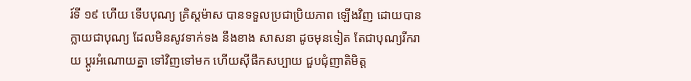រ៍ទី ១៩ ហើយ ទើបបុណ្យ គ្រិស្តម៉ាស បានទទួលប្រជាប្រិយភាព ឡើងវិញ ដោយបានក្លាយជាបុណ្យ ដែលមិនសូវទាក់ទង នឹងខាង សាសនា ដូចមុនទៀត តែជាបុណ្យរីករាយ ប្តូរអំណោយគ្នា ទៅវិញទៅមក ហើយស៊ីផឹកសប្បាយ ជួបជុំញាតិមិត្ត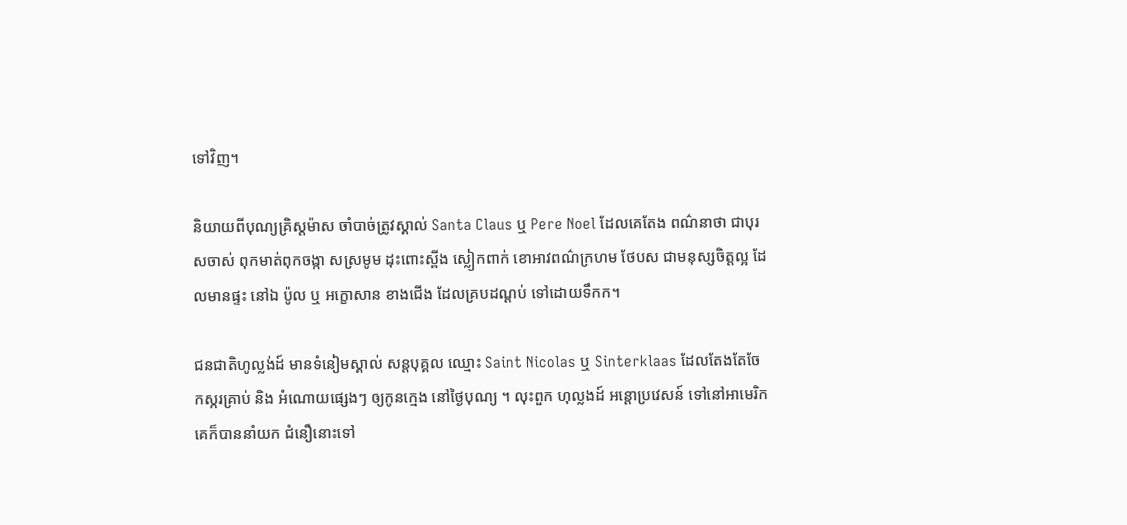ទៅវិញ។

និយាយពីបុណ្យគ្រិស្តម៉ាស ចាំបាច់ត្រូវស្គាល់ Santa Claus ឬ Pere Noel ដែលគេតែង ពណ៌‌នាថា ជាបុរសចាស់ ពុកមាត់ពុកចង្កា សស្រមូម ដុះពោះស្ពីង ស្លៀកពាក់ ខោអាវពណ៌‌ក្រហម ថែបស ជាមនុស្សចិត្តល្អ ដែលមានផ្ទះ នៅឯ ប៉ូល ឬ អក្ខោសាន ខាងជើង ដែលគ្របដណ្តប់ ទៅដោយទឹកក។

ជនជាតិហូល្លង់ដ៍ មានទំនៀមស្គាល់ សន្តបុគ្គល ឈ្មោះ Saint Nicolas ឬ Sinterklaas ដែលតែងតែចែកស្ករគ្រាប់ និង អំណោយផេ្សងៗ ឲ្យកូនកេ្មង នៅថៃ្ងបុណ្យ ។ លុះពួក ហុល្លងដ៍ អន្តោប្រវេសន៍ ទៅនៅអាមេរិក គេក៏បាននាំយក ជំនឿនោះទៅ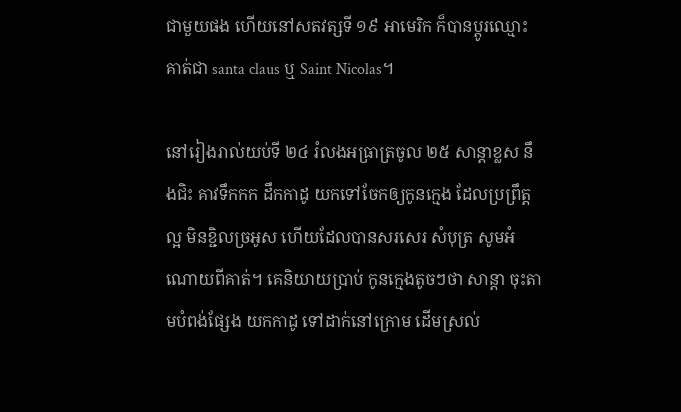ជាមួយផង ហើយនៅសតវត្សទី ១៩ អាមេរិក ក៏បានប្តូរឈ្មោះ គាត់ជា santa claus ឬ Saint Nicolas។

នៅរៀងរាល់យប់ទី ២៤ រំលងអធ្រាត្រចូល ២៥ សាន្តាខ្លស នឹងជិះ គាវទឹកកក ដឹកកាដូ យកទៅចែកឲ្យកូនកេ្មង ដែលប្រព្រឹត្តល្អ មិនខ្ជិលច្រអូស ហើយដែលបានសរសេរ សំបុត្រ សូមអំណោយពីគាត់។ គេនិយាយប្រាប់ កូនកេ្មងតូចៗថា សាន្តា ចុះតាមបំពង់ផែ្សង យកកាដូ ទៅដាក់នៅក្រោម ដើមស្រល់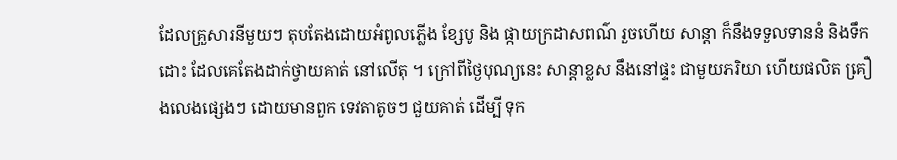ដែលគ្រួសារនីមួយៗ តុបតែងដោយអំពូលភ្លើង ខែ្សបូ និង ផ្កាយក្រដាសពណ៌‌ រួចហើយ សាន្តា ក៏នឹងទទួលទាននំ និងទឹកដោះ ដែលគេតែងដាក់ថ្វាយគាត់ នៅលើតុ ។ ក្រៅពីថៃ្ងបុណ្យនេះ សាន្តាខ្លស នឹងនៅផ្ទះ ជាមួយភរិយា ហើយផលិត គឿ្រងលេងផេ្សងៗ ដោយមានពួក ទេវតាតូចៗ ជួយគាត់ ដើម្បី ទុក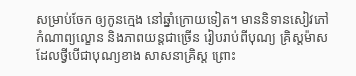សម្រាប់ចែក ឲ្យកូនកេ្មង នៅឆ្នាំក្រោយទៀត។ មាននិទានសៀវភៅ កំណាព្យល្ខោន និងភាពយន្តជាច្រើន រៀបរាប់ពីបុណ្យ គ្រិស្តម៉ាស ដែលថ្វីបើជាបុណ្យខាង សាសនាគ្រិស្ត ព្រោះ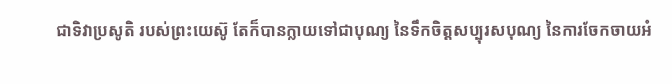ជាទិវាប្រសូតិ របស់ព្រះយេស៊ូ តែក៏បានក្លាយទៅជាបុណ្យ នៃទឹកចិត្តសប្បុរសបុណ្យ នៃការចែកចាយអំ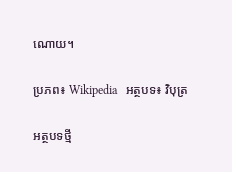ណោយ។

ប្រភព៖ Wikipedia   អត្ថបទ៖ វិបុត្រ

អត្ថបទថ្មី